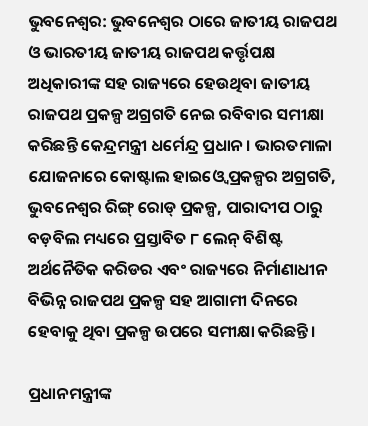ଭୁବନେଶ୍ୱର: ଭୁବନେଶ୍ୱର ଠାରେ ଜାତୀୟ ରାଜପଥ ଓ ଭାରତୀୟ ଜାତୀୟ ରାଜପଥ କର୍ତ୍ତୃପକ୍ଷ ଅଧିକାରୀଙ୍କ ସହ ରାଜ୍ୟରେ ହେଉଥିବା ଜାତୀୟ ରାଜପଥ ପ୍ରକଳ୍ପ ଅଗ୍ରଗତି ନେଇ ରବିବାର ସମୀକ୍ଷା କରିଛନ୍ତି କେନ୍ଦ୍ରମନ୍ତ୍ରୀ ଧର୍ମେନ୍ଦ୍ର ପ୍ରଧାନ । ଭାରତମାଳା ଯୋଜନାରେ କୋଷ୍ଟାଲ ହାଇଓ୍ୱେ ପ୍ରକଳ୍ପର ଅଗ୍ରଗତି, ଭୁବନେଶ୍ୱର ରିଙ୍ଗ୍ ରୋଡ୍ ପ୍ରକଳ୍ପ, ପାରାଦୀପ ଠାରୁ ବଡ଼ବିଲ ମଧ୍ୟରେ ପ୍ରସ୍ତାବିତ ୮ ଲେନ୍ ବିଶିଷ୍ଟ ଅର୍ଥନୈତିକ କରିଡର ଏବଂ ରାଜ୍ୟରେ ନିର୍ମାଣାଧୀନ ବିଭିନ୍ନ ରାଜପଥ ପ୍ରକଳ୍ପ ସହ ଆଗାମୀ ଦିନରେ ହେବାକୁ ଥିବା ପ୍ରକଳ୍ପ ଉପରେ ସମୀକ୍ଷା କରିଛନ୍ତି।

ପ୍ରଧାନମନ୍ତ୍ରୀଙ୍କ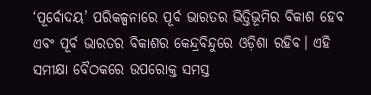‘ପୂର୍ବୋଦୟ’ ପରିକଳ୍ପନାରେ ପୂର୍ବ ଭାରତର ଭିତ୍ତିଭୂମିର ବିକାଶ ହେବ ଏବଂ ପୂର୍ବ ଭାରତର ବିକାଶର କେନ୍ଦ୍ରବିନ୍ଦୁରେ ଓଡ଼ିଶା ରହିବ। ଏହି ସମୀକ୍ଷା ବୈଠକରେ ଉପରୋକ୍ତ ସମସ୍ତ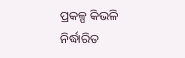ପ୍ରକଳ୍ପ କିଭଳି ନିର୍ଦ୍ଧାରିତ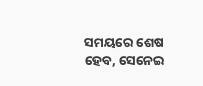ସମୟରେ ଶେଷ ହେବ, ସେନେଇ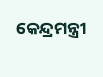କେନ୍ଦ୍ରମନ୍ତ୍ରୀ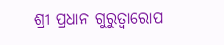ଶ୍ରୀ ପ୍ରଧାନ ଗୁରୁତ୍ୱାରୋପ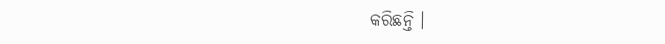କରିଛନ୍ତି ।